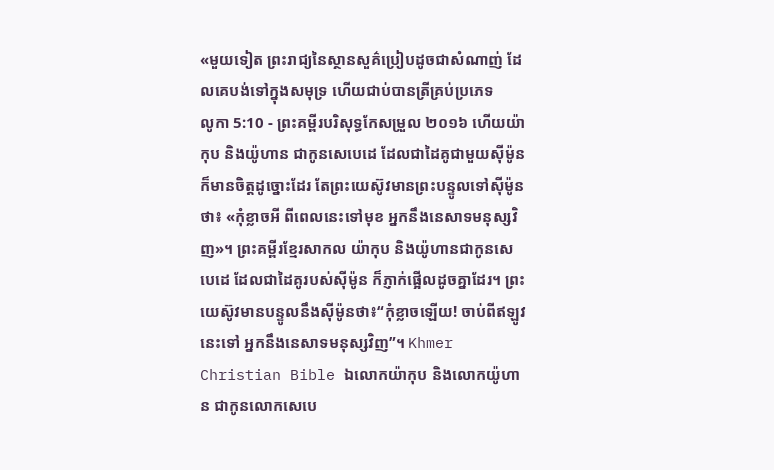«មួយទៀត ព្រះរាជ្យនៃស្ថានសួគ៌ប្រៀបដូចជាសំណាញ់ ដែលគេបង់ទៅក្នុងសមុទ្រ ហើយជាប់បានត្រីគ្រប់ប្រភេទ
លូកា 5:10 - ព្រះគម្ពីរបរិសុទ្ធកែសម្រួល ២០១៦ ហើយយ៉ាកុប និងយ៉ូហាន ជាកូនសេបេដេ ដែលជាដៃគូជាមួយស៊ីម៉ូន ក៏មានចិត្តដូច្នោះដែរ តែព្រះយេស៊ូវមានព្រះបន្ទូលទៅស៊ីម៉ូនថា៖ «កុំខ្លាចអី ពីពេលនេះទៅមុខ អ្នកនឹងនេសាទមនុស្សវិញ»។ ព្រះគម្ពីរខ្មែរសាកល យ៉ាកុប និងយ៉ូហានជាកូនសេបេដេ ដែលជាដៃគូរបស់ស៊ីម៉ូន ក៏ភ្ញាក់ផ្អើលដូចគ្នាដែរ។ ព្រះយេស៊ូវមានបន្ទូលនឹងស៊ីម៉ូនថា៖“កុំខ្លាចឡើយ! ចាប់ពីឥឡូវនេះទៅ អ្នកនឹងនេសាទមនុស្សវិញ”។ Khmer Christian Bible ឯលោកយ៉ាកុប និងលោកយ៉ូហាន ជាកូនលោកសេបេ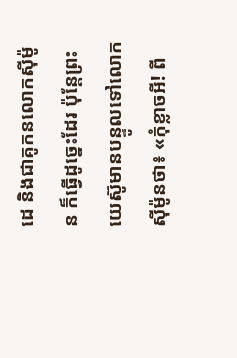ដេ និងជាគូកនលោកស៊ីម៉ូន ក៏ធ្វើដូច្នេះដែរ ប៉ុន្ដែព្រះយេស៊ូមានបន្ទូលទៅលោកស៊ីម៉ូនថា៖ «កុំខ្លាចអី! ពី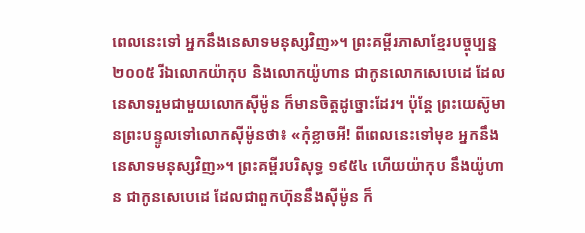ពេលនេះទៅ អ្នកនឹងនេសាទមនុស្សវិញ»។ ព្រះគម្ពីរភាសាខ្មែរបច្ចុប្បន្ន ២០០៥ រីឯលោកយ៉ាកុប និងលោកយ៉ូហាន ជាកូនលោកសេបេដេ ដែលនេសាទរួមជាមួយលោកស៊ីម៉ូន ក៏មានចិត្តដូច្នោះដែរ។ ប៉ុន្តែ ព្រះយេស៊ូមានព្រះបន្ទូលទៅលោកស៊ីម៉ូនថា៖ «កុំខ្លាចអី! ពីពេលនេះទៅមុខ អ្នកនឹងនេសាទមនុស្សវិញ»។ ព្រះគម្ពីរបរិសុទ្ធ ១៩៥៤ ហើយយ៉ាកុប នឹងយ៉ូហាន ជាកូនសេបេដេ ដែលជាពួកហ៊ុននឹងស៊ីម៉ូន ក៏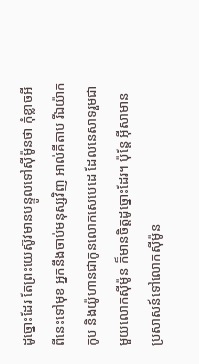ដូច្នោះដែរ តែព្រះយេស៊ូវមានបន្ទូលទៅស៊ីម៉ូនថា កុំខ្លាចអី ពីនេះទៅមុខ អ្នកនឹងចាប់មនុស្សវិញ អាល់គីតាប រីឯយ៉ាកកូប និងយ៉ូហានជាកូនលោកសេបេដេ ដែលនេសាទរួមជាមួយលោកស៊ីម៉ូន ក៏មានចិត្ដដូច្នោះដែរ។ ប៉ុន្តែ អ៊ីសាមានប្រសាសន៍ទៅលោកស៊ីម៉ូន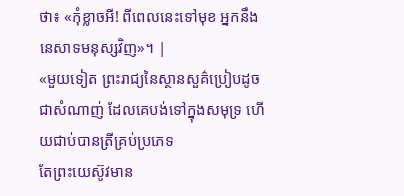ថា៖ «កុំខ្លាចអី! ពីពេលនេះទៅមុខ អ្នកនឹងនេសាទមនុស្សវិញ»។ |
«មួយទៀត ព្រះរាជ្យនៃស្ថានសួគ៌ប្រៀបដូចជាសំណាញ់ ដែលគេបង់ទៅក្នុងសមុទ្រ ហើយជាប់បានត្រីគ្រប់ប្រភេទ
តែព្រះយេស៊ូវមាន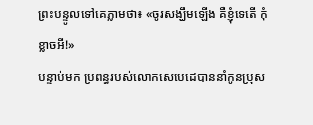ព្រះបន្ទូលទៅគេភ្លាមថា៖ «ចូរសង្ឃឹមឡើង គឺខ្ញុំទេតើ កុំខ្លាចអី!»
បន្ទាប់មក ប្រពន្ធរបស់លោកសេបេដេបាននាំកូនប្រុស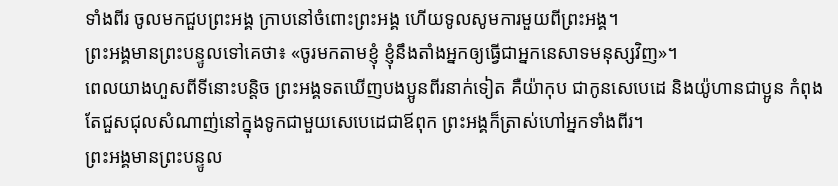ទាំងពីរ ចូលមកជួបព្រះអង្គ ក្រាបនៅចំពោះព្រះអង្គ ហើយទូលសូមការមួយពីព្រះអង្គ។
ព្រះអង្គមានព្រះបន្ទូលទៅគេថា៖ «ចូរមកតាមខ្ញុំ ខ្ញុំនឹងតាំងអ្នកឲ្យធ្វើជាអ្នកនេសាទមនុស្សវិញ»។
ពេលយាងហួសពីទីនោះបន្តិច ព្រះអង្គទតឃើញបងប្អូនពីរនាក់ទៀត គឺយ៉ាកុប ជាកូនសេបេដេ និងយ៉ូហានជាប្អូន កំពុងតែជួសជុលសំណាញ់នៅក្នុងទូកជាមួយសេបេដេជាឪពុក ព្រះអង្គក៏ត្រាស់ហៅអ្នកទាំងពីរ។
ព្រះអង្គមានព្រះបន្ទូល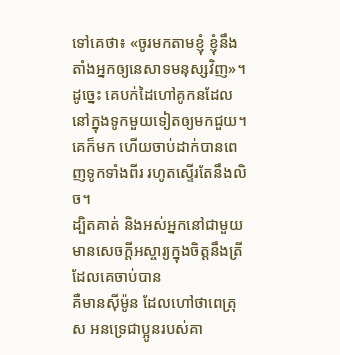ទៅគេថា៖ «ចូរមកតាមខ្ញុំ ខ្ញុំនឹងតាំងអ្នកឲ្យនេសាទមនុស្សវិញ»។
ដូច្នេះ គេបក់ដៃហៅគូកនដែលនៅក្នុងទូកមួយទៀតឲ្យមកជួយ។ គេក៏មក ហើយចាប់ដាក់បានពេញទូកទាំងពីរ រហូតស្ទើរតែនឹងលិច។
ដ្បិតគាត់ និងអស់អ្នកនៅជាមួយ មានសេចក្ដីអស្ចារ្យក្នុងចិត្តនឹងត្រីដែលគេចាប់បាន
គឺមានស៊ីម៉ូន ដែលហៅថាពេត្រុស អនទ្រេជាប្អូនរបស់គា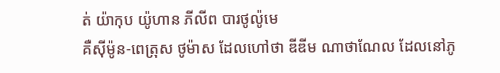ត់ យ៉ាកុប យ៉ូហាន ភីលីព បារថូល៉ូមេ
គឺស៊ីម៉ូន-ពេត្រុស ថូម៉ាស ដែលហៅថា ឌីឌីម ណាថាណែល ដែលនៅភូ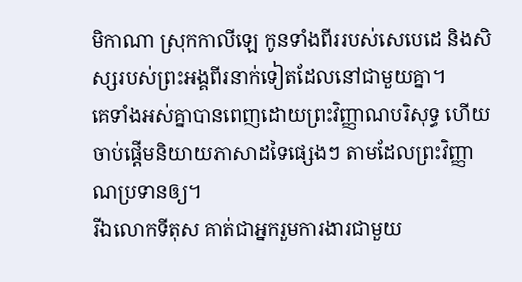មិកាណា ស្រុកកាលីឡេ កូនទាំងពីររបស់សេបេដេ និងសិស្សរបស់ព្រះអង្គពីរនាក់ទៀតដែលនៅជាមួយគ្នា។
គេទាំងអស់គ្នាបានពេញដោយព្រះវិញ្ញាណបរិសុទ្ធ ហើយចាប់ផ្តើមនិយាយភាសាដទៃផ្សេងៗ តាមដែលព្រះវិញ្ញាណប្រទានឲ្យ។
រីឯលោកទីតុស គាត់ជាអ្នករួមការងារជាមួយ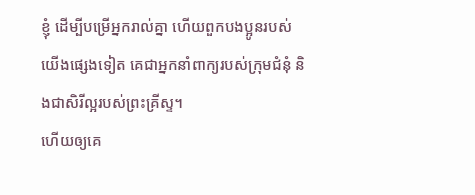ខ្ញុំ ដើម្បីបម្រើអ្នករាល់គ្នា ហើយពួកបងប្អូនរបស់យើងផ្សេងទៀត គេជាអ្នកនាំពាក្យរបស់ក្រុមជំនុំ និងជាសិរីល្អរបស់ព្រះគ្រីស្ទ។
ហើយឲ្យគេ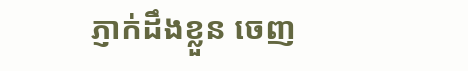ភ្ញាក់ដឹងខ្លួន ចេញ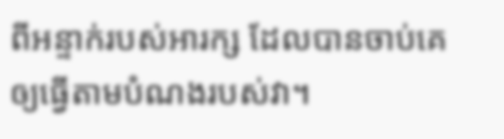ពីអន្ទាក់របស់អារក្ស ដែលបានចាប់គេឲ្យធ្វើតាមបំណងរបស់វា។